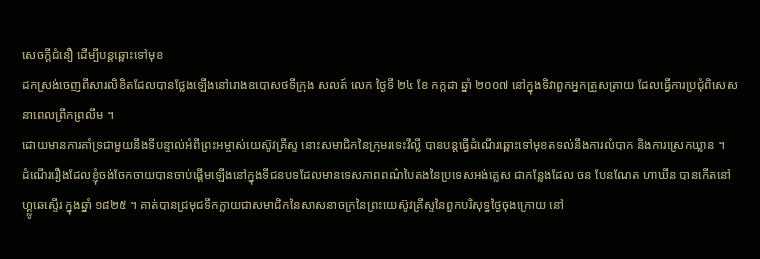សេចក្តីជំនឿ ដើម្បីបន្តឆ្ពោះទៅមុខ
ដកស្រង់ចេញពីសារលិខិតដែលបានថ្លែងឡើងនៅរោងឧបោសថទីក្រុង សលត៍ លេក ថ្ងៃទី ២៤ ខែ កក្កដា ឆ្នាំ ២០០៧ នៅក្នុងទិវាពួកអ្នកត្រួសត្រាយ ដែលធ្វើការប្រជុំពិសេសនាពេលព្រឹកព្រលឹម ។
ដោយមានការគាំទ្រជាមួយនឹងទីបន្ទាល់អំពីព្រះអម្ចាស់យេស៊ូវគ្រីស្ទ នោះសមាជិកនៃក្រុមរទេះវីល្លី បានបន្តធ្វើដំណើរឆ្ពោះទៅមុខតទល់នឹងការលំបាក និងការស្រេកឃ្លាន ។
ដំណើររឿងដែលខ្ញុំចង់ចែកចាយបានចាប់ផ្តើមឡើងនៅក្នុងទីជនបទដែលមានទេសភាពពណ៌បៃតងនៃប្រទេសអង់គ្លេស ជាកន្លែងដែល ចន បែនណែត ហាឃីន បានកើតនៅ ហ្គ្លូឆេស្ទើរ ក្នុងឆ្នាំ ១៨២៥ ។ គាត់បានជ្រមុជទឹកក្លាយជាសមាជិកនៃសាសនាចក្រនៃព្រះយេស៊ូវគ្រីស្ទនៃពួកបរិសុទ្ធថ្ងៃចុងក្រោយ នៅ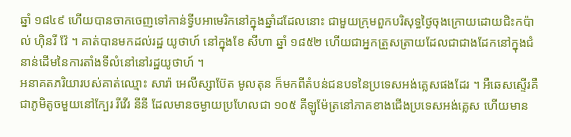ឆ្នាំ ១៨៤៩ ហើយបានចាកចេញទៅកាន់ទ្វីបអាមេរិកនៅក្នុងឆ្នាំដដែលនោះ ជាមួយក្រុមពួកបរិសុទ្ធថ្ងៃចុងក្រោយដោយជិះកប៉ាល់ ហ៊ិនរី វ៉ែ ។ គាត់បានមកដល់រដ្ឋ យូថាហ៍ នៅក្នុងខែ សីហា ឆ្នាំ ១៨៥២ ហើយជាអ្នកត្រួសត្រាយដែលជាជាងដែកនៅក្នុងជំនាន់ដើមនៃការតាំងទីលំនៅនៅរដ្ឋយូថាហ៍ ។
អនាគតភរិយារបស់គាត់ឈ្មោះ សារ៉ា អេលីស្សាប៊ែត មូលតុន ក៏មកពីតំបន់ជនបទនៃប្រទេសអង់គ្លេសផងដែរ ។ អឺឆេសស្ទើរគឺជាភូមិតូចមួយនៅក្បែរ រីវើរ នីនី ដែលមានចម្ងាយប្រហែលជា ១០៥ គីឡូម៉ែត្រនៅភាគខាងជើងប្រទេសអង់គ្លេស ហើយមាន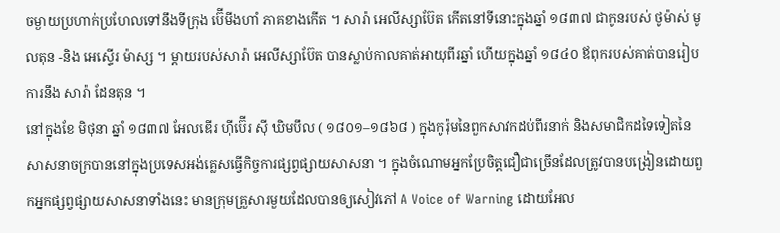ចម្ងាយប្រហាក់ប្រហែលទៅនឹងទីក្រុង ប៊ើមីងហាំ ភាគខាងកើត ។ សារ៉ា អេលីស្សាប៊ែត កើតនៅទីនោះក្នុងឆ្នាំ ១៨៣៧ ជាកូនរបស់ ថូម៉ាស់ មូលតុន -និង អេស្ទើរ ម៉ាស្ស ។ ម្តាយរបស់សារ៉ា អេលីស្សាប៊ែត បានស្លាប់កាលគាត់អាយុពីរឆ្នាំ ហើយក្នុងឆ្នាំ ១៨៤០ ឪពុករបស់គាត់បានរៀបការនឹង សារ៉ា ដែនតុន ។
នៅក្នុងខែ មិថុនា ឆ្នាំ ១៨៣៧ អែលឌើរ ហ៊ីប៊ើរ ស៊ី ឃិមបឹល ( ១៨០១–១៨៦៨ ) ក្នុងកូរ៉ុមនៃពួកសាវកដប់ពីរនាក់ និងសមាជិកដទៃទៀតនៃសាសនាចក្របាននៅក្នុងប្រទេសអង់គ្លេសធ្វើកិច្ចការផ្សព្វផ្សាយសាសនា ។ ក្នុងចំណោមអ្នកប្រែចិត្តជឿជាច្រើនដែលត្រូវបានបង្រៀនដោយពួកអ្នកផ្សព្វផ្សាយសាសនាទាំងនេះ មានក្រុមគ្រួសារមួយដែលបានឲ្យសៀវភៅ A Voice of Warning ដោយអែល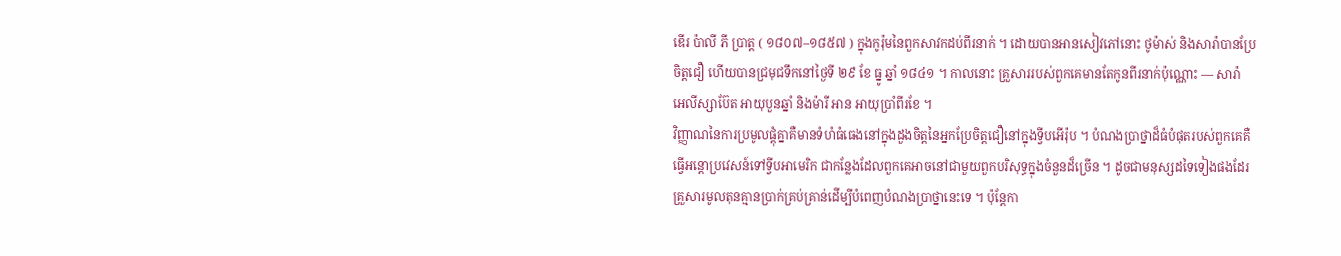ឌើរ ប៉ាលី ភី ប្រាត្ត ( ១៨០៧–១៨៥៧ ) ក្នុងកូរ៉ុមនៃពួកសាវកដប់ពីរនាក់ ។ ដោយបានអានសៀវភៅនោះ ថូម៉ាស់ និងសារ៉ាបានប្រែចិត្តជឿ ហើយបានជ្រមុជទឹកនៅថ្ងៃទី ២៩ ខែ ធ្នូ ឆ្នាំ ១៨៤១ ។ កាលនោះ គ្រួសាររបស់ពួកគេមានតែកូនពីរនាក់ប៉ុណ្ណោះ — សារ៉ា អេលីស្សាប៊ែត អាយុបួនឆ្នាំ និងម៉ារី អាន អាយុប្រាំពីរខែ ។
វិញ្ញាណនៃការប្រមូលផ្តុំគ្នាគឺមានទំហំធំធេងនៅក្នុងដួងចិត្តនៃអ្នកប្រែចិត្តជឿនៅក្នុងទ្វីបអើរ៉ុប ។ បំណងប្រាថ្នាដ៏ធំបំផុតរបស់ពួកគេគឺធ្វើអន្តោប្រវេសន៍ទៅទ្វីបអាមេរិក ជាកន្លែងដែលពួកគេអាចនៅជាមួយពួកបរិសុទ្ធក្នុងចំនួនដ៏ច្រើន ។ ដូចជាមនុស្សដទៃទៀងផងដែរ គ្រួសារមូលតុនគ្មានប្រាក់គ្រប់គ្រាន់ដើម្បីបំពេញបំណងប្រាថ្នានេះទេ ។ ប៉ុន្តែកា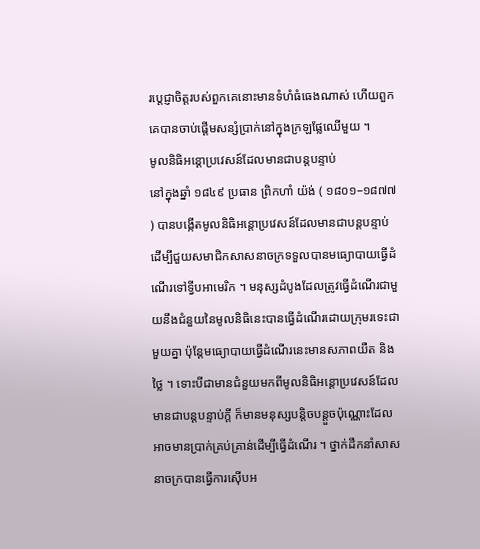រប្តេជ្ញាចិត្តរបស់ពួកគេនោះមានទំហំធំធេងណាស់ ហើយពួកគេបានចាប់ផ្តើមសន្សំប្រាក់នៅក្នុងក្រឡផ្លែឈើមួយ ។
មូលនិធិអន្តោប្រវេសន៍ដែលមានជាបន្តបន្ទាប់
នៅក្នុងឆ្នាំ ១៨៤៩ ប្រធាន ព្រិកហាំ យ៉ង់ ( ១៨០១–១៨៧៧ ) បានបង្កើតមូលនិធិអន្តោប្រវេសន៍ដែលមានជាបន្តបន្ទាប់ ដើម្បីជួយសមាជិកសាសនាចក្រទទួលបានមធ្យោបាយធ្វើដំណើរទៅទ្វីបអាមេរិក ។ មនុស្សដំបូងដែលត្រូវធ្វើដំណើរជាមួយនឹងជំនួយនៃមូលនិធិនេះបានធ្វើដំណើរដោយក្រុមរទេះជាមួយគ្នា ប៉ុន្តែមធ្យោបាយធ្វើដំណើរនេះមានសភាពយឺត និងថ្លៃ ។ ទោះបីជាមានជំនួយមកពីមូលនិធិអន្តោប្រវេសន៍ដែលមានជាបន្តបន្ទាប់ក្តី ក៏មានមនុស្សបន្តិចបន្តួចប៉ុណ្ណោះដែលអាចមានប្រាក់គ្រប់គ្រាន់ដើម្បីធ្វើដំណើរ ។ ថ្នាក់ដឹកនាំសាសនាចក្របានធ្វើការស៊ើបអ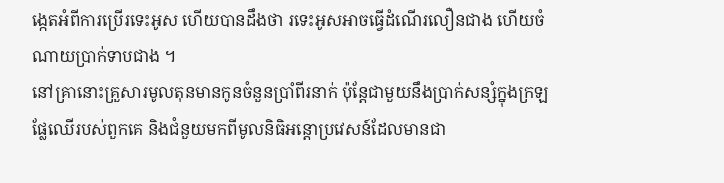ង្កេតអំពីការប្រើរទេះអូស ហើយបានដឹងថា រទេះអូសអាចធ្វើដំណើរលឿនជាង ហើយចំណាយប្រាក់ទាបជាង ។
នៅគ្រានោះគ្រួសារមូលតុនមានកូនចំនួនប្រាំពីរនាក់ ប៉ុន្តែជាមួយនឹងប្រាក់សន្សំក្នុងក្រឡផ្លែឈើរបស់ពួកគេ និងជំនួយមកពីមូលនិធិអន្តោប្រវេសន៍ដែលមានជា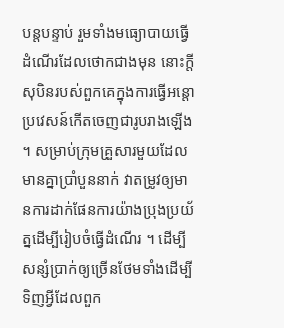បន្តបន្ទាប់ រួមទាំងមធ្យោបាយធ្វើដំណើរដែលថោកជាងមុន នោះក្តីសុបិនរបស់ពួកគេក្នុងការធ្វើអន្តោប្រវេសន៍កើតចេញជារូបរាងឡើង ។ សម្រាប់ក្រុមគ្រួសារមួយដែលមានគ្នាប្រាំបួននាក់ វាតម្រូវឲ្យមានការដាក់ផែនការយ៉ាងប្រុងប្រយ័ត្នដើម្បីរៀបចំធ្វើដំណើរ ។ ដើម្បីសន្សំប្រាក់ឲ្យច្រើនថែមទាំងដើម្បីទិញអ្វីដែលពួក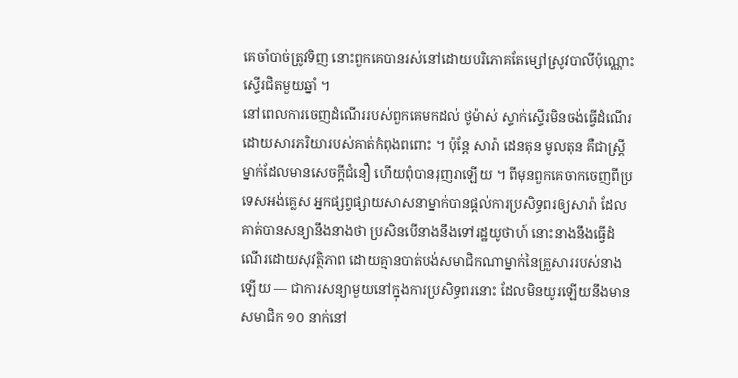គេចាំបាច់ត្រូវទិញ នោះពួកគេបានរស់នៅដោយបរិភោគតែម្សៅស្រូវបាលីប៉ុណ្ណោះស្ទើរជិតមួយឆ្នាំ ។
នៅពេលការចេញដំណើររបស់ពួកគេមកដល់ ថូម៉ាស់ ស្ទាក់ស្ទើរមិនចង់ធ្វើដំណើរ ដោយសារភរិយារបស់គាត់កំពុងពពោះ ។ ប៉ុន្តែ សារ៉ា ដេនតុន មូលតុន គឺជាស្ត្រីម្នាក់ដែលមានសេចក្តីជំនឿ ហើយពុំបានរុញរាឡើយ ។ ពីមុនពួកគេចាកចេញពីប្រទេសអង់គ្លេស អ្នកផ្សព្វផ្សាយសាសនាម្នាក់បានផ្តល់ការប្រសិទ្ធពរឲ្យសារ៉ា ដែលគាត់បានសន្យានឹងនាងថា ប្រសិនបើនាងនឹងទៅរដ្ឋយូថាហ៍ នោះនាងនឹងធ្វើដំណើរដោយសុវត្ថិភាព ដោយគ្មានបាត់បង់សមាជិកណាម្នាក់នៃគ្រួសាររបស់នាងឡើយ — ជាការសន្យាមួយនៅក្នុងការប្រសិទ្ធពរនោះ ដែលមិនយូរឡើយនឹងមានសមាជិក ១០ នាក់នៅ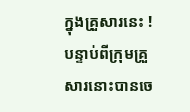ក្នុងគ្រួសារនេះ !
បន្ទាប់ពីក្រុមគ្រួសារនោះបានចេ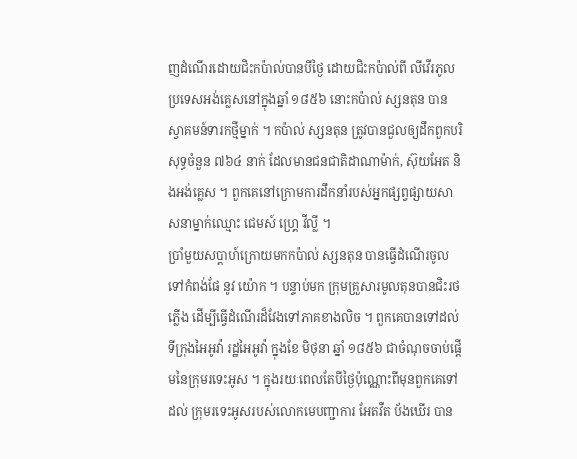ញដំណើរដោយជិះកប៉ាល់បានបីថ្ងៃ ដោយជិះកប៉ាល់ពី លីវើរភូល ប្រទេសអង់គ្លេសនៅក្នុងឆ្នាំ ១៨៥៦ នោះកប៉ាល់ ស្សនតុន បានស្វាគមន៍ទារកថ្មីម្នាក់ ។ កប៉ាល់ ស្សនតុន ត្រូវបានជួលឲ្យដឹកពួកបរិសុទ្ធចំនួន ៧៦៤ នាក់ ដែលមានជនជាតិដាណាម៉ាក់, ស៊ុយអែត និងអង់គ្លេស ។ ពួកគេនៅក្រោមការដឹកនាំរបស់អ្នកផ្សព្វផ្សាយសាសនាម្នាក់ឈ្មោះ ជេមស៍ ហ្គ្រេ វីល្លី ។
ប្រាំមួយសប្តាហ៍ក្រោយមកកប៉ាល់ ស្សនតុន បានធ្វើដំណើរចូលទៅកំពង់ផែ នូវ យ៉ោក ។ បន្ទាប់មក ក្រុមគ្រួសារមូលតុនបានជិះរថភ្លើង ដើម្បីធ្វើដំណើរដ៏វែងទៅភាគខាងលិច ។ ពួកគេបានទៅដល់ទីក្រុងអៃអូវ៉ា រដ្ឋអៃអូវ៉ា ក្នុងខែ មិថុនា ឆ្នាំ ១៨៥៦ ជាចំណុចចាប់ផ្តើមនៃក្រុមរទេះអូស ។ ក្នុងរយៈពេលតែបីថ្ងៃប៉ុណ្ណោះពីមុនពួកគេទៅដល់ ក្រុមរទេះអូសរបស់លោកមេបញ្ជាការ អែតវឺត ប័ងឃើរ បាន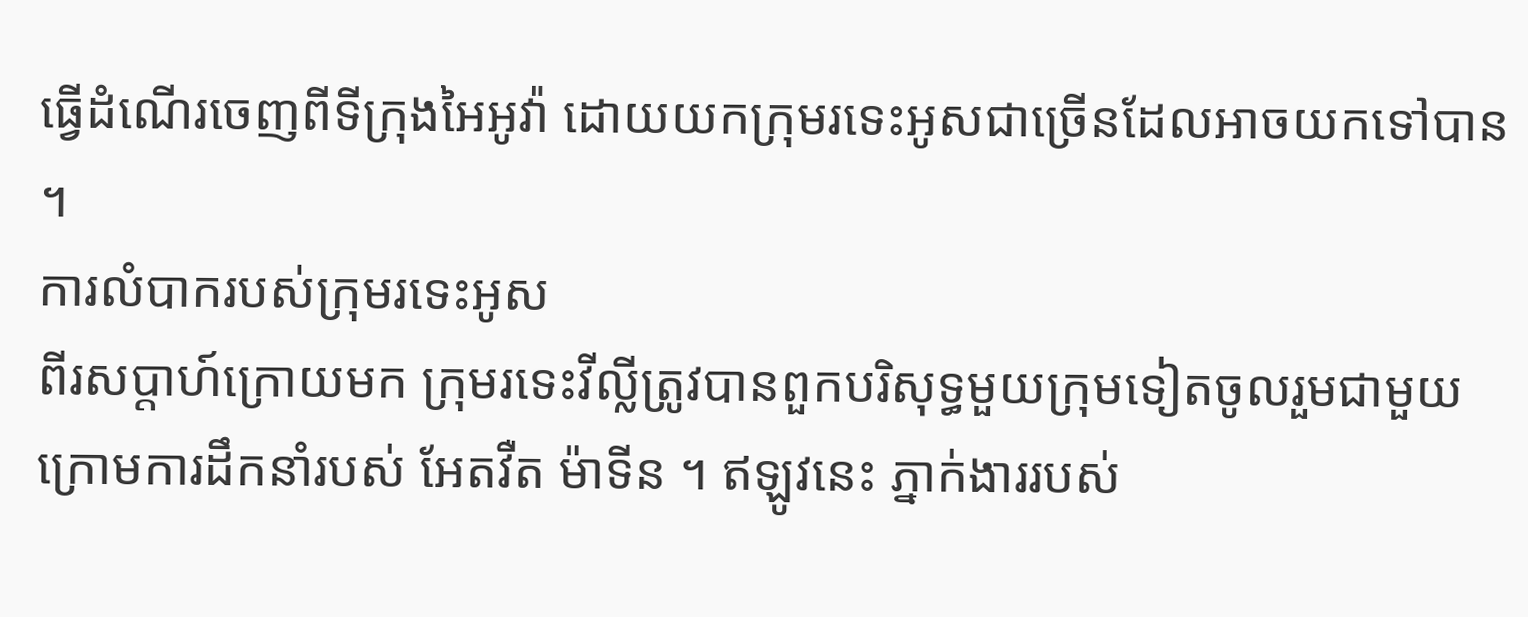ធ្វើដំណើរចេញពីទីក្រុងអៃអូវ៉ា ដោយយកក្រុមរទេះអូសជាច្រើនដែលអាចយកទៅបាន ។
ការលំបាករបស់ក្រុមរទេះអូស
ពីរសប្តាហ៍ក្រោយមក ក្រុមរទេះវីល្លីត្រូវបានពួកបរិសុទ្ធមួយក្រុមទៀតចូលរួមជាមួយ ក្រោមការដឹកនាំរបស់ អែតវឺត ម៉ាទីន ។ ឥឡូវនេះ ភ្នាក់ងាររបស់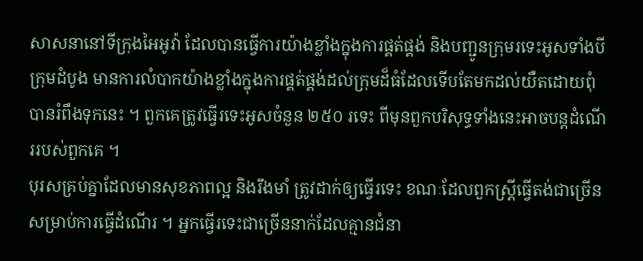សាសនានៅទីក្រុងអៃអូវ៉ា ដែលបានធ្វើការយ៉ាងខ្លាំងក្នុងការផ្គត់ផ្គង់ និងបញ្ជូនក្រុមរទេះអូសទាំងបីក្រុមដំបូង មានការលំបាកយ៉ាងខ្លាំងក្នុងការផ្គត់ផ្គង់ដល់ក្រុមដ៏ធំដែលទើបតែមកដល់យឺតដោយពុំបានរំពឹងទុកនេះ ។ ពួកគេត្រូវធ្វើរទេះអូសចំនួន ២៥០ រទេះ ពីមុនពួកបរិសុទ្ធទាំងនេះអាចបន្តដំណើររបស់ពួកគេ ។
បុរសគ្រប់គ្នាដែលមានសុខភាពល្អ និងរឹងមាំ ត្រូវដាក់ឲ្យធ្វើរទេះ ខណៈដែលពួកស្ត្រីធ្វើតង់ជាច្រើនសម្រាប់ការធ្វើដំណើរ ។ អ្នកធ្វើរទេះជាច្រើននាក់ដែលគ្មានជំនា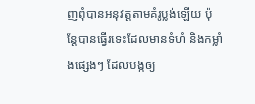ញពុំបានអនុវត្តតាមគំរូប្លង់ឡើយ ប៉ុន្តែបានធ្វើរទេះដែលមានទំហំ និងកម្លាំងផ្សេងៗ ដែលបង្កឲ្យ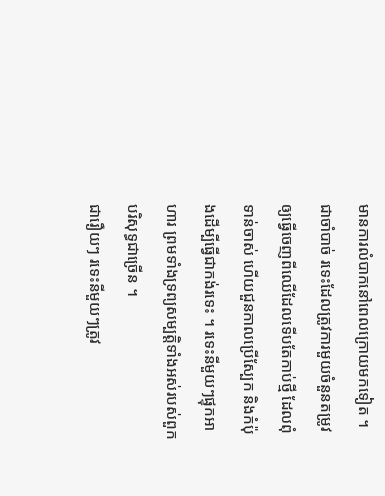មានការលំបាកនៅពេលក្រោយមកទៀត ។ ជាចាំបាច់ រទេះដែលត្រូវការមួយចំនួនតម្រូវឲ្យធ្វើចេញពីឈើដែលទើបតែកាប់ថ្មី ដែលពុំទាន់ចាស់ ហើយជួនកាលប្រើស្បែក និងកំប៉ុងដើម្បីធ្វើជាកង់រទេះ ។ រទេះនីមួយៗផ្ទុកអាហារ ព្រមទាំងទ្រព្យសម្បត្តិទាំងអស់របស់ពួកបរិសុទ្ធជាច្រើន ។
ជារឿយៗ រទេះនីមួយៗត្រូវ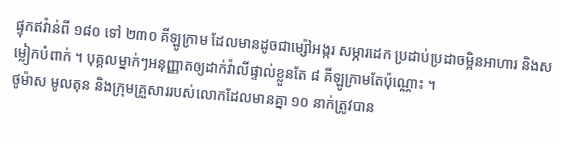ផ្ទុកឥវ៉ាន់ពី ១៨០ ទៅ ២៣០ គីឡូក្រាម ដែលមានដូចជាម្ស៉ៅអង្ករ សម្ភារដេក ប្រដាប់ប្រដាចម្អិនអាហារ និងសម្លៀកបំពាក់ ។ បុគ្គលម្នាក់ៗអនុញ្ញាតឲ្យដាក់វ៉ាលីផ្ទាល់ខ្លួនតែ ៨ គីឡូក្រាមតែប៉ុណ្ណោះ ។
ថូម៉ាស មូលតុន និងក្រុមគ្រួសាររបស់លោកដែលមានគ្នា ១០ នាក់ត្រូវបាន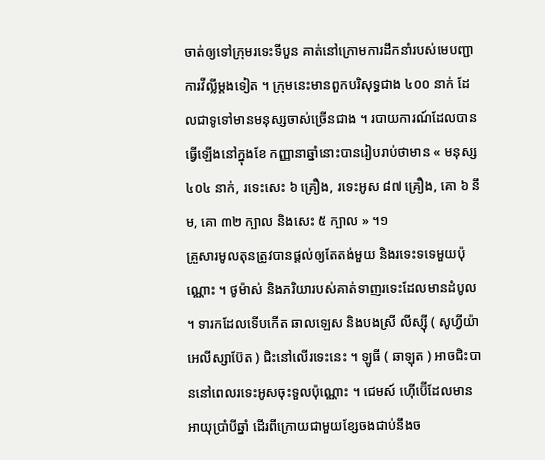ចាត់ឲ្យទៅក្រុមរទេះទីបួន គាត់នៅក្រោមការដឹកនាំរបស់មេបញ្ជាការវីល្លីម្តងទៀត ។ ក្រុមនេះមានពួកបរិសុទ្ធជាង ៤០០ នាក់ ដែលជាទូទៅមានមនុស្សចាស់ច្រើនជាង ។ របាយការណ៍ដែលបានធ្វើឡើងនៅក្នុងខែ កញ្ញានាឆ្នាំនោះបានរៀបរាប់ថាមាន « មនុស្ស ៤០៤ នាក់, រទេះសេះ ៦ គ្រឿង, រទេះអូស ៨៧ គ្រឿង, គោ ៦ នឹម, គោ ៣២ ក្បាល និងសេះ ៥ ក្បាល » ។១
គ្រួសារមូលតុនត្រូវបានផ្តល់ឲ្យតែតង់មួយ និងរទេះទទេមួយប៉ុណ្ណោះ ។ ថូម៉ាស់ និងភរិយារបស់គាត់ទាញរទេះដែលមានដំបូល ។ ទារកដែលទើបកើត ឆាលឡេស និងបងស្រី លីស្ស៊ី ( សូហ្វីយ៉ា អេលីស្សាប៊ែត ) ជិះនៅលើរទេះនេះ ។ ឡូធី ( ឆាឡុត ) អាចជិះបាននៅពេលរទេះអូសចុះទួលប៉ុណ្ណោះ ។ ជេមស៍ ហ៊ើប៊ើដែលមានអាយុប្រាំបីឆ្នាំ ដើរពីក្រោយជាមួយខ្សែចងជាប់នឹងច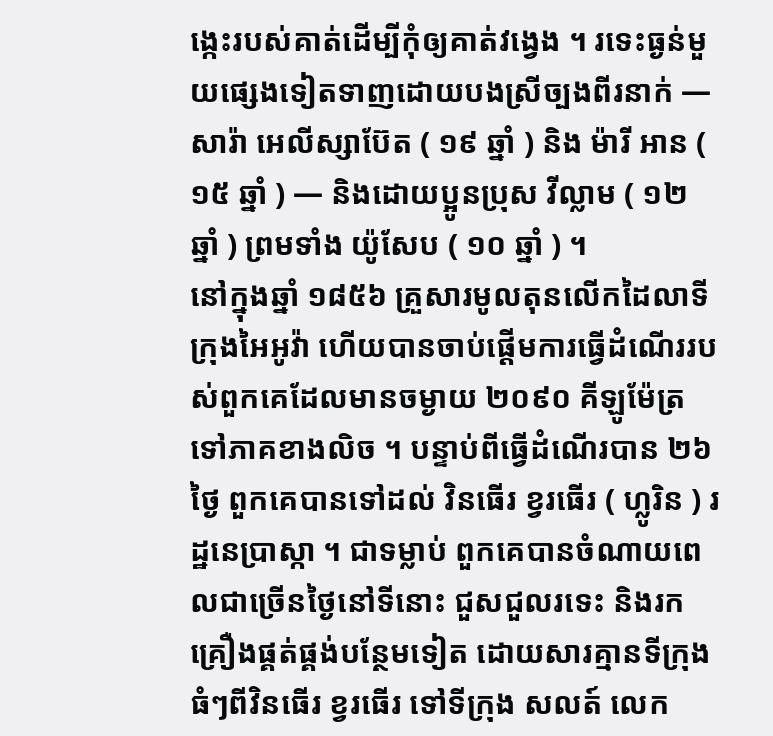ង្កេះរបស់គាត់ដើម្បីកុំឲ្យគាត់វង្វេង ។ រទេះធ្ងន់មួយផ្សេងទៀតទាញដោយបងស្រីច្បងពីរនាក់ — សារ៉ា អេលីស្សាប៊ែត ( ១៩ ឆ្នាំ ) និង ម៉ារី អាន ( ១៥ ឆ្នាំ ) — និងដោយប្អូនប្រុស វីល្លាម ( ១២ ឆ្នាំ ) ព្រមទាំង យ៉ូសែប ( ១០ ឆ្នាំ ) ។
នៅក្នុងឆ្នាំ ១៨៥៦ គ្រួសារមូលតុនលើកដៃលាទីក្រុងអៃអូវ៉ា ហើយបានចាប់ផ្តើមការធ្វើដំណើររបស់ពួកគេដែលមានចម្ងាយ ២០៩០ គីឡូម៉ែត្រទៅភាគខាងលិច ។ បន្ទាប់ពីធ្វើដំណើរបាន ២៦ ថ្ងៃ ពួកគេបានទៅដល់ វិនធើរ ខ្វរធើរ ( ហ្លូរិន ) រដ្ឋនេប្រាស្កា ។ ជាទម្លាប់ ពួកគេបានចំណាយពេលជាច្រើនថ្ងៃនៅទីនោះ ជួសជួលរទេះ និងរកគ្រឿងផ្គត់ផ្គង់បន្ថែមទៀត ដោយសារគ្មានទីក្រុងធំៗពីវិនធើរ ខ្វរធើរ ទៅទីក្រុង សលត៍ លេក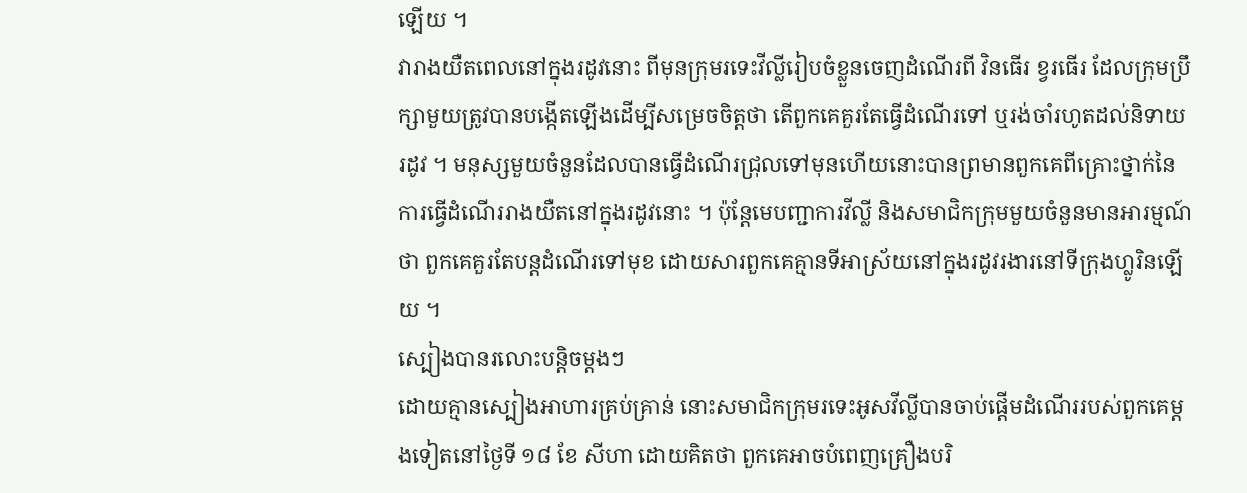ឡើយ ។
វារាងយឺតពេលនៅក្នុងរដូវនោះ ពីមុនក្រុមរទេះវីល្លីរៀបចំខ្លួនចេញដំណើរពី វិនធើរ ខ្វរធើរ ដែលក្រុមប្រឹក្សាមួយត្រូវបានបង្កើតឡើងដើម្បីសម្រេចចិត្តថា តើពួកគេគួរតែធ្វើដំណើរទៅ ឬរង់ចាំរហូតដល់និទាយរដូវ ។ មនុស្សមួយចំនួនដែលបានធ្វើដំណើរជ្រុលទៅមុនហើយនោះបានព្រមានពួកគេពីគ្រោះថ្នាក់នៃការធ្វើដំណើររាងយឺតនៅក្នុងរដូវនោះ ។ ប៉ុន្តែមេបញ្ជាការវីល្លី និងសមាជិកក្រុមមួយចំនួនមានអារម្មណ៍ថា ពួកគេគួរតែបន្តដំណើរទៅមុខ ដោយសារពួកគេគ្មានទីអាស្រ័យនៅក្នុងរដូវរងារនៅទីក្រុងហ្លូរិនឡើយ ។
ស្បៀងបានរលោះបន្តិចម្តងៗ
ដោយគ្មានស្បៀងអាហារគ្រប់គ្រាន់ នោះសមាជិកក្រុមរទេះអូសវីល្លីបានចាប់ផ្តើមដំណើររបស់ពួកគេម្តងទៀតនៅថ្ងៃទី ១៨ ខែ សីហា ដោយគិតថា ពួកគេអាចបំពេញគ្រឿងបរិ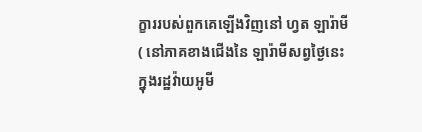ក្ខាររបស់ពួកគេឡើងវិញនៅ ហ្វត ឡារ៉ាមី ( នៅភាគខាងជើងនៃ ឡារ៉ាមីសព្វថ្ងៃនេះក្នុងរដ្ឋវ៉ាយអូមី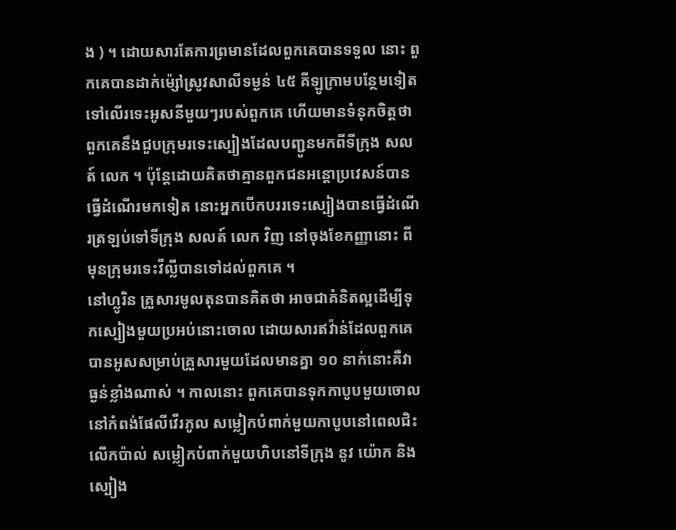ង ) ។ ដោយសារតែការព្រមានដែលពួកគេបានទទួល នោះ ពួកគេបានដាក់ម៉្សៅស្រូវសាលីទម្ងន់ ៤៥ គីឡូក្រាមបន្ថែមទៀតទៅលើរទេះអូសនីមួយៗរបស់ពួកគេ ហើយមានទំនុកចិត្តថា ពួកគេនឹងជួបក្រុមរទេះស្បៀងដែលបញ្ជូនមកពីទីក្រុង សលត៍ លេក ។ ប៉ុន្តែដោយគិតថាគ្មានពួកជនអន្តោប្រវេសន៍បានធ្វើដំណើរមកទៀត នោះអ្នកបើកបររទេះស្បៀងបានធ្វើដំណើរត្រឡប់ទៅទីក្រុង សលត៍ លេក វិញ នៅចុងខែកញ្ញានោះ ពីមុនក្រុមរទេះវីល្លីបានទៅដល់ពួកគេ ។
នៅហ្លូរិន គ្រួសារមូលតុនបានគិតថា អាចជាគំនិតល្អដើម្បីទុកស្បៀងមួយប្រអប់នោះចោល ដោយសារឥវ៉ាន់ដែលពួកគេបានអូសសម្រាប់គ្រួសារមួយដែលមានគ្នា ១០ នាក់នោះគឺវាធ្ងន់ខ្លាំងណាស់ ។ កាលនោះ ពួកគេបានទុកកាបូបមួយចោលនៅកំពង់ផែលីវើរភូល សម្លៀកបំពាក់មួយកាបូបនៅពេលជិះលើកប៉ាល់ សម្លៀកបំពាក់មួយហិបនៅទីក្រុង នូវ យ៉ោក និងស្បៀង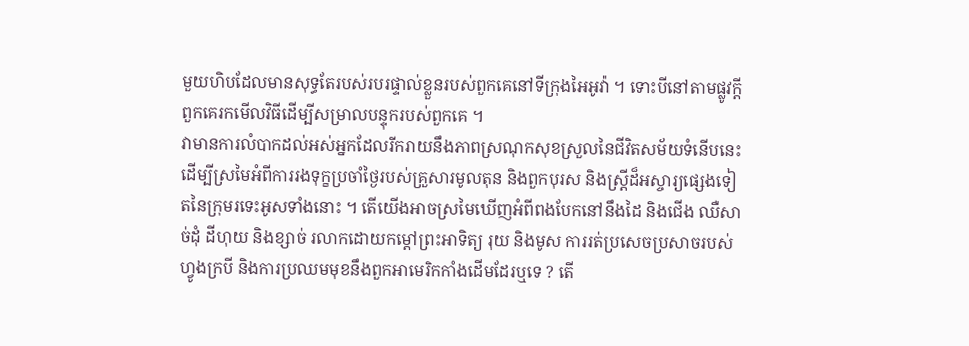មួយហិបដែលមានសុទ្ធតែរបស់របរផ្ទាល់ខ្លួនរបស់ពួកគេនៅទីក្រុងអៃអូវ៉ា ។ ទោះបីនៅតាមផ្លូវក្តី ពួកគេរកមើលវិធីដើម្បីសម្រាលបន្ទុករបស់ពួកគេ ។
វាមានការលំបាកដល់អស់អ្នកដែលរីករាយនឹងភាពស្រណុកសុខស្រួលនៃជីវិតសម័យទំនើបនេះ ដើម្បីស្រមៃអំពីការរងទុក្ខប្រចាំថ្ងៃរបស់គ្រួសារមូលតុន និងពួកបុរស និងស្ត្រីដ៏អស្ចារ្យផ្សេងទៀតនៃក្រុមរទេះអូសទាំងនោះ ។ តើយើងអាចស្រមៃឃើញអំពីពងបែកនៅនឹងដៃ និងជើង ឈឺសាច់ដុំ ដីហុយ និងខ្សាច់ រលាកដោយកម្តៅព្រះអាទិត្យ រុយ និងមូស ការរត់ប្រសេចប្រសាចរបស់ហ្វូងក្របី និងការប្រឈមមុខនឹងពួកអាមេរិកកាំងដើមដែរឬទេ ? តើ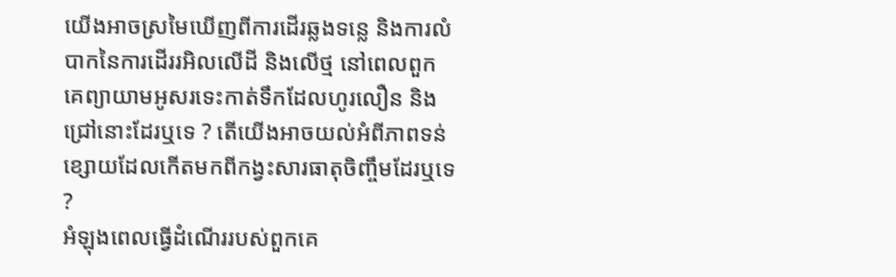យើងអាចស្រមៃឃើញពីការដើរឆ្លងទន្លេ និងការលំបាកនៃការដើររអិលលើដី និងលើថ្ម នៅពេលពួកគេព្យាយាមអូសរទេះកាត់ទឹកដែលហូរលឿន និងជ្រៅនោះដែរឬទេ ? តើយើងអាចយល់អំពីភាពទន់ខ្សោយដែលកើតមកពីកង្វះសារធាតុចិញ្ចឹមដែរឬទេ ?
អំឡុងពេលធ្វើដំណើររបស់ពួកគេ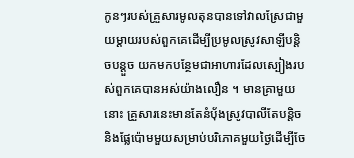កូនៗរបស់គ្រួសារមូលតុនបានទៅវាលស្រែជាមួយម្តាយរបស់ពួកគេដើម្បីប្រមូលស្រូវសាឡីបន្តិចបន្តួច យកមកបន្ថែមជាអាហារដែលស្បៀងរបស់ពួកគេបានអស់យ៉ាងលឿន ។ មានគ្រាមួយនោះ គ្រួសារនេះមានតែនំបុ័ងស្រូវបាលីតែបន្តិច និងផ្លែប៉ោមមួយសម្រាប់បរិភោគមួយថ្ងៃដើម្បីចែ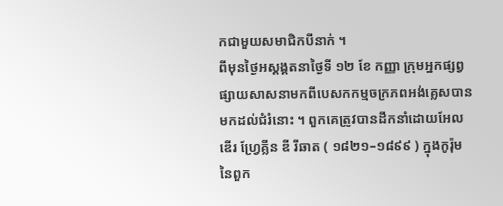កជាមួយសមាជិកបីនាក់ ។
ពីមុនថ្ងៃអស្តង្គតនាថ្ងៃទី ១២ ខែ កញ្ញា ក្រុមអ្នកផ្សព្វផ្សាយសាសនាមកពីបេសកកម្មចក្រភពអង់គ្លេសបានមកដល់ជំរំនោះ ។ ពួកគេត្រូវបានដឹកនាំដោយអែលឌើរ ហ្វ្រែគ្លីន ឌី រីឆាត ( ១៨២១–១៨៩៩ ) ក្នុងកូរ៉ុមនៃពួក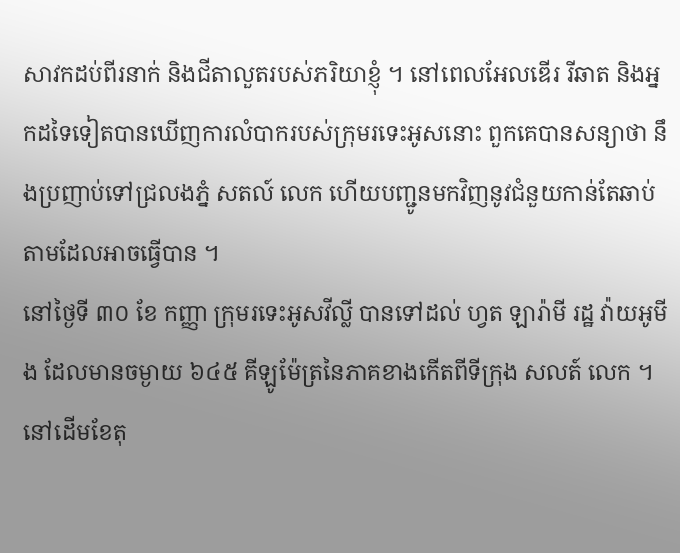សាវកដប់ពីរនាក់ និងជីតាលួតរបស់ភរិយាខ្ញុំ ។ នៅពេលអែលឌើរ រីឆាត និងអ្នកដទៃទៀតបានឃើញការលំបាករបស់ក្រុមរទេះអូសនោះ ពួកគេបានសន្យាថា នឹងប្រញាប់ទៅជ្រលងភ្នំ សតល៍ លេក ហើយបញ្ជូនមកវិញនូវជំនួយកាន់តែឆាប់តាមដែលអាចធ្វើបាន ។
នៅថ្ងៃទី ៣០ ខែ កញ្ញា ក្រុមរទេះអូសវីល្លី បានទៅដល់ ហ្វត ឡារ៉ាមី រដ្ឋ វ៉ាយអូមីង ដែលមានចម្ងាយ ៦៤៥ គីឡូម៉ែត្រនៃភាគខាងកើតពីទីក្រុង សលត៍ លេក ។
នៅដើមខែតុ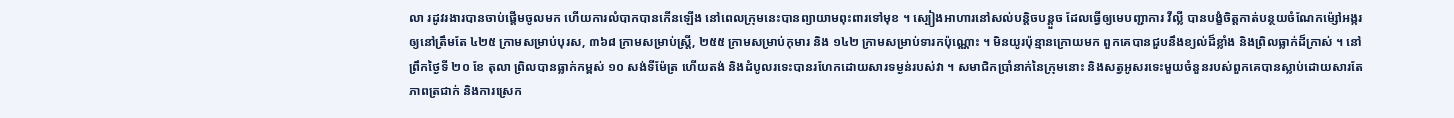លា រដូវរងារបានចាប់ផ្តើមចូលមក ហើយការលំបាកបានកើនឡើង នៅពេលក្រុមនេះបានព្យាយាមពុះពារទៅមុខ ។ ស្បៀងអាហារនៅសល់បន្តិចបន្តួច ដែលធ្វើឲ្យមេបញ្ជាការ វីល្លី បានបង្ខំចិត្តកាត់បន្ថយចំណែកម៉្សៅអង្ករឲ្យនៅត្រឹមតែ ៤២៥ ក្រាមសម្រាប់បុរស, ៣៦៨ ក្រាមសម្រាប់ស្ត្រី, ២៥៥ ក្រាមសម្រាប់កុមារ និង ១៤២ ក្រាមសម្រាប់ទារកប៉ុណ្ណោះ ។ មិនយូរប៉ុន្មានក្រោយមក ពួកគេបានជួបនឹងខ្យល់ដ៏ខ្លាំង និងព្រិលធ្លាក់ដ៏ក្រាស់ ។ នៅព្រឹកថ្ងៃទី ២០ ខែ តុលា ព្រិលបានធ្លាក់កម្ពស់ ១០ សង់ទីម៉ែត្រ ហើយតង់ និងដំបូលរទេះបានរហែកដោយសារទម្ងន់របស់វា ។ សមាជិកប្រាំនាក់នៃក្រុមនោះ និងសត្វអូសរទេះមួយចំនួនរបស់ពួកគេបានស្លាប់ដោយសារតែភាពត្រជាក់ និងការស្រេក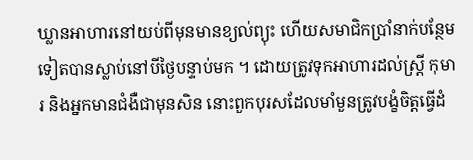ឃ្លានអាហារនៅយប់ពីមុនមានខ្យល់ព្យុះ ហើយសមាជិកប្រាំនាក់បន្ថែមទៀតបានស្លាប់នៅបីថ្ងៃបន្ទាប់មក ។ ដោយត្រូវទុកអាហារដល់ស្ត្រី កុមារ និងអ្នកមានជំងឺជាមុនសិន នោះពួកបុរសដែលមាំមួនត្រូវបង្ខំចិត្តធ្វើដំ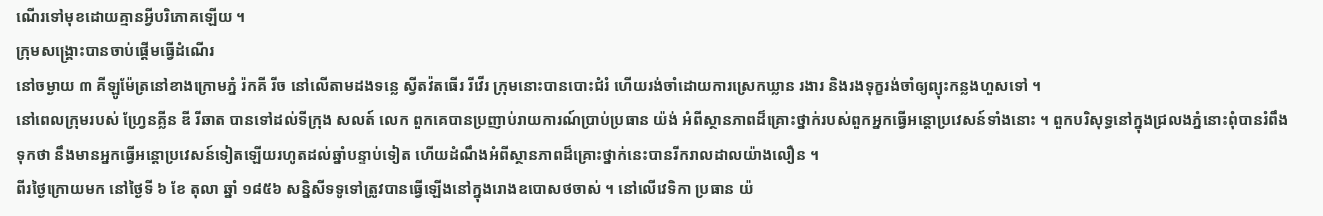ណើរទៅមុខដោយគ្មានអ្វីបរិភោគឡើយ ។
ក្រុមសង្គ្រោះបានចាប់ផ្តើមធ្វើដំណើរ
នៅចម្ងាយ ៣ គីឡូម៉ែត្រនៅខាងក្រោមភ្នំ រ៉កគី រីច នៅលើតាមដងទន្លេ ស្វីតវ៉តធើរ រីវើរ ក្រុមនោះបានបោះជំរំ ហើយរង់ចាំដោយការស្រេកឃ្លាន រងារ និងរងទុក្ខរង់ចាំឲ្យព្យុះកន្លងហួសទៅ ។
នៅពេលក្រុមរបស់ ហ្វ្រែនគ្លីន ឌី រីឆាត បានទៅដល់ទីក្រុង សលត៍ លេក ពួកគេបានប្រញាប់រាយការណ៍ប្រាប់ប្រធាន យ៉ង់ អំពីស្ថានភាពដ៏គ្រោះថ្នាក់របស់ពួកអ្នកធ្វើអន្តោប្រវេសន៍ទាំងនោះ ។ ពួកបរិសុទ្ធនៅក្នុងជ្រលងភ្នំនោះពុំបានរំពឹងទុកថា នឹងមានអ្នកធ្វើអន្តោប្រវេសន៍ទៀតឡើយរហូតដល់ឆ្នាំបន្ទាប់ទៀត ហើយដំណឹងអំពីស្ថានភាពដ៏គ្រោះថ្នាក់នេះបានរីករាលដាលយ៉ាងលឿន ។
ពីរថ្ងៃក្រោយមក នៅថ្ងៃទី ៦ ខែ តុលា ឆ្នាំ ១៨៥៦ សន្និសីទទូទៅត្រូវបានធ្វើឡើងនៅក្នុងរោងឧបោសថចាស់ ។ នៅលើវេទិកា ប្រធាន យ៉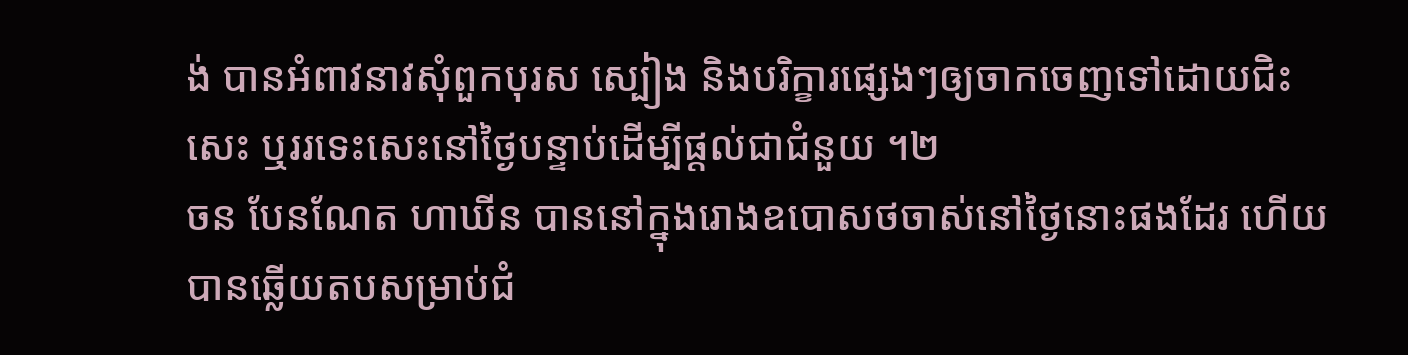ង់ បានអំពាវនាវសុំពួកបុរស ស្បៀង និងបរិក្ខារផ្សេងៗឲ្យចាកចេញទៅដោយជិះសេះ ឬររទេះសេះនៅថ្ងៃបន្ទាប់ដើម្បីផ្តល់ជាជំនួយ ។២
ចន បែនណែត ហាឃីន បាននៅក្នុងរោងឧបោសថចាស់នៅថ្ងៃនោះផងដែរ ហើយបានឆ្លើយតបសម្រាប់ជំ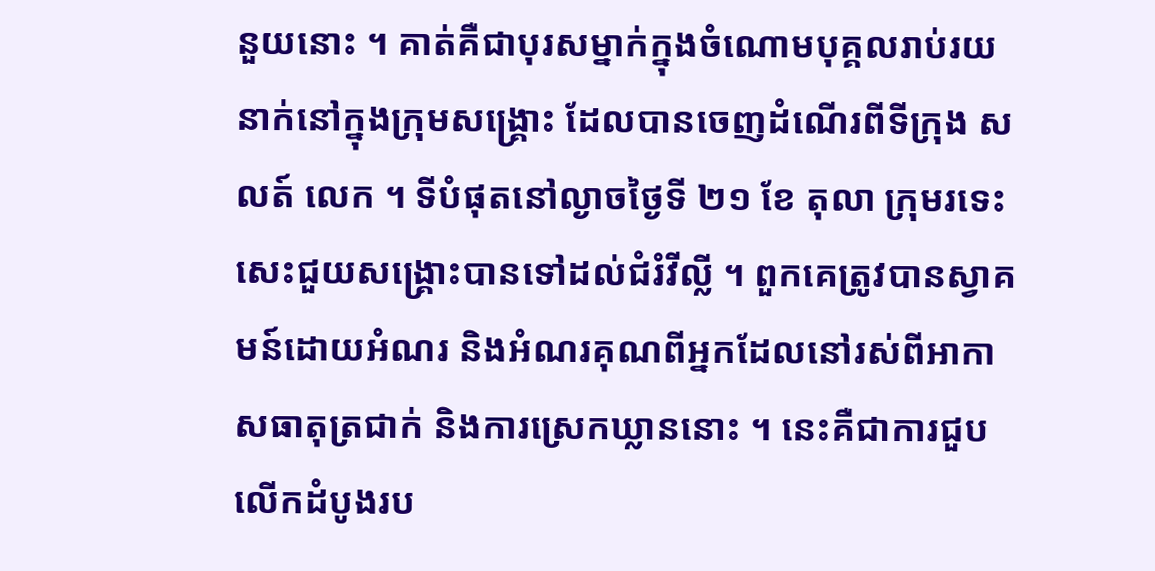នួយនោះ ។ គាត់គឺជាបុរសម្នាក់ក្នុងចំណោមបុគ្គលរាប់រយនាក់នៅក្នុងក្រុមសង្គ្រោះ ដែលបានចេញដំណើរពីទីក្រុង សលត៍ លេក ។ ទីបំផុតនៅល្ងាចថ្ងៃទី ២១ ខែ តុលា ក្រុមរទេះសេះជួយសង្គ្រោះបានទៅដល់ជំរំវីល្លី ។ ពួកគេត្រូវបានស្វាគមន៍ដោយអំណរ និងអំណរគុណពីអ្នកដែលនៅរស់ពីអាកាសធាតុត្រជាក់ និងការស្រេកឃ្លាននោះ ។ នេះគឺជាការជួបលើកដំបូងរប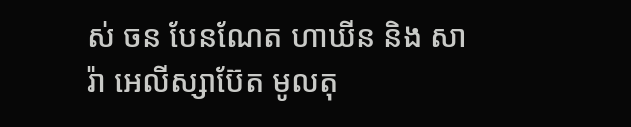ស់ ចន បែនណែត ហាឃីន និង សារ៉ា អេលីស្សាប៊ែត មូលតុ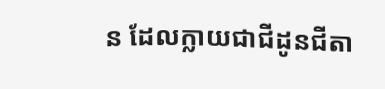ន ដែលក្លាយជាជីដូនជីតា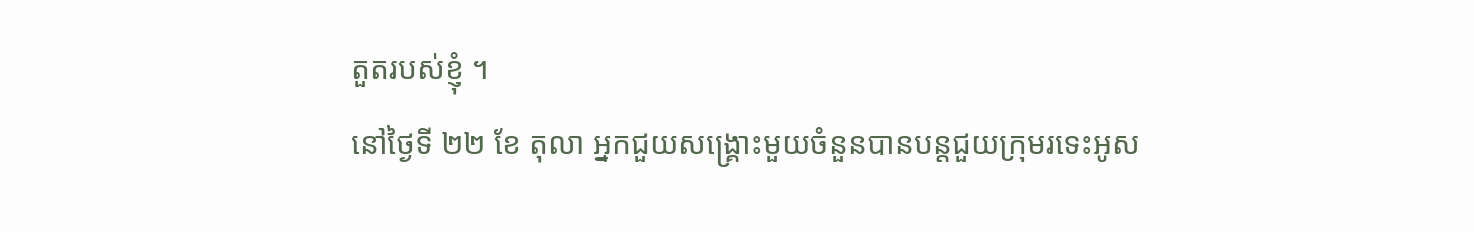តួតរបស់ខ្ញុំ ។
នៅថ្ងៃទី ២២ ខែ តុលា អ្នកជួយសង្គ្រោះមួយចំនួនបានបន្តជួយក្រុមរទេះអូស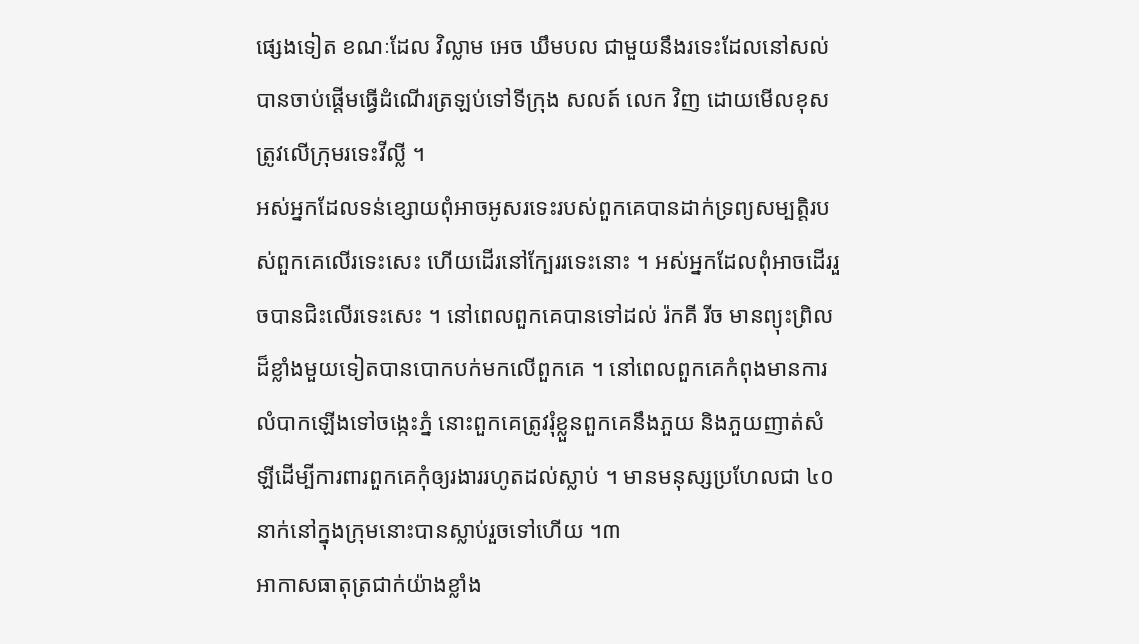ផ្សេងទៀត ខណៈដែល វិល្លាម អេច ឃឹមបល ជាមួយនឹងរទេះដែលនៅសល់ បានចាប់ផ្តើមធ្វើដំណើរត្រឡប់ទៅទីក្រុង សលត៍ លេក វិញ ដោយមើលខុសត្រូវលើក្រុមរទេះវីល្លី ។
អស់អ្នកដែលទន់ខ្សោយពុំអាចអូសរទេះរបស់ពួកគេបានដាក់ទ្រព្យសម្បត្តិរបស់ពួកគេលើរទេះសេះ ហើយដើរនៅក្បែររទេះនោះ ។ អស់អ្នកដែលពុំអាចដើររួចបានជិះលើរទេះសេះ ។ នៅពេលពួកគេបានទៅដល់ រ៉កគី រីច មានព្យុះព្រិលដ៏ខ្លាំងមួយទៀតបានបោកបក់មកលើពួកគេ ។ នៅពេលពួកគេកំពុងមានការលំបាកឡើងទៅចង្កេះភ្នំ នោះពួកគេត្រូវរុំខ្លួនពួកគេនឹងភួយ និងភួយញាត់សំឡីដើម្បីការពារពួកគេកុំឲ្យរងាររហូតដល់ស្លាប់ ។ មានមនុស្សប្រហែលជា ៤០ នាក់នៅក្នុងក្រុមនោះបានស្លាប់រួចទៅហើយ ។៣
អាកាសធាតុត្រជាក់យ៉ាងខ្លាំង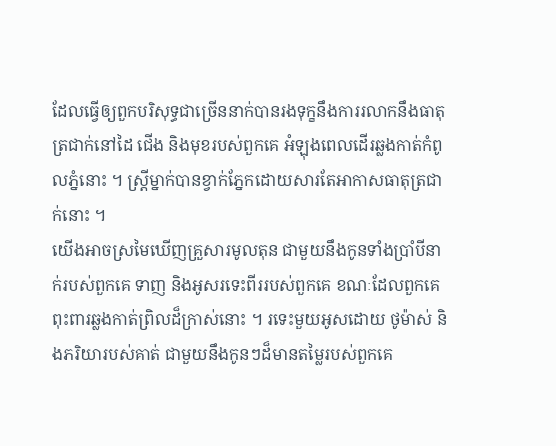ដែលធ្វើឲ្យពួកបរិសុទ្ធជាច្រើននាក់បានរងទុក្ខនឹងការរលាកនឹងធាតុត្រជាក់នៅដៃ ជើង និងមុខរបស់ពួកគេ អំឡុងពេលដើរឆ្លងកាត់កំពូលភ្នំនោះ ។ ស្ត្រីម្នាក់បានខ្វាក់ភ្នែកដោយសារតែអាកាសធាតុត្រជាក់នោះ ។
យើងអាចស្រមៃឃើញគ្រួសារមូលតុន ជាមួយនឹងកូនទាំងប្រាំបីនាក់របស់ពួកគេ ទាញ និងអូសរទេះពីររបស់ពួកគេ ខណៈដែលពួកគេពុះពារឆ្លងកាត់ព្រិលដ៏ក្រាស់នោះ ។ រទេះមួយអូសដោយ ថូម៉ាស់ និងភរិយារបស់គាត់ ជាមួយនឹងកូនៗដ៏មានតម្លៃរបស់ពួកគេ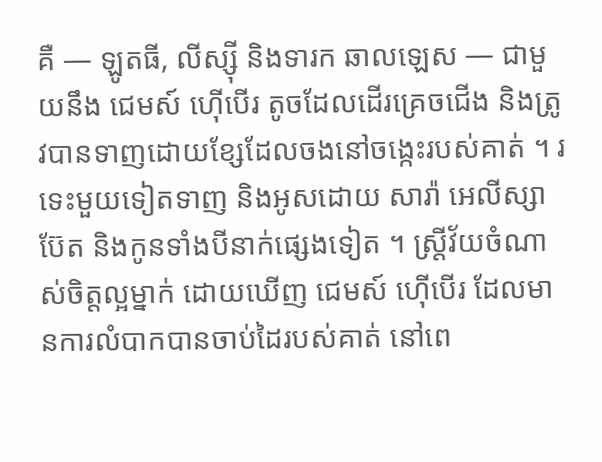គឺ — ឡូតធី, លីស្ស៊ី និងទារក ឆាលឡេស — ជាមួយនឹង ជេមស៍ ហ៊ើបើរ តូចដែលដើរគ្រេចជើង និងត្រូវបានទាញដោយខ្សែដែលចងនៅចង្កេះរបស់គាត់ ។ រទេះមួយទៀតទាញ និងអូសដោយ សារ៉ា អេលីស្សាប៊ែត និងកូនទាំងបីនាក់ផ្សេងទៀត ។ ស្ត្រីវ័យចំណាស់ចិត្តល្អម្នាក់ ដោយឃើញ ជេមស៍ ហ៊ើបើរ ដែលមានការលំបាកបានចាប់ដៃរបស់គាត់ នៅពេ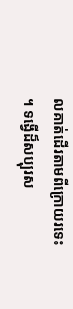លគាត់ដើរតាមពីក្រោយរទេះ ។ ទង្វើដ៏សប្បុរស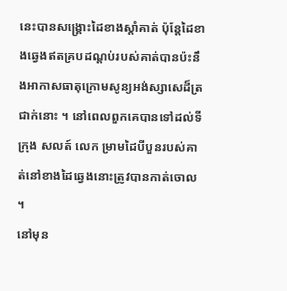នេះបានសង្គ្រោះដៃខាងស្តាំគាត់ ប៉ុន្តែដៃខាងឆ្វេងឥតគ្របដណ្តប់របស់គាត់បានប៉ះនឹងអាកាសធាតុក្រោមសូន្យអង់ស្សាសេដ៏ត្រជាក់នោះ ។ នៅពេលពួកគេបានទៅដល់ទីក្រុង សលត៍ លេក ម្រាមដៃបីបួនរបស់គាត់នៅខាងដៃឆ្វេងនោះត្រូវបានកាត់ចោល ។
នៅមុន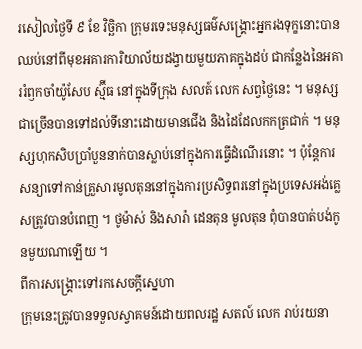រសៀលថ្ងៃទី ៩ ខែ វិច្ឆិកា ក្រុមរទេះមនុស្សធម៌សង្គ្រោះអ្នករងទុក្ខនោះបានឈប់នៅពីមុខអគារការិយាល័យដង្វាយមួយភាគក្នុងដប់ ជាកន្លែងនៃអគាររំឭកចាំយ៉ូសែប ស្ម៊ីធ នៅក្នុងទីក្រុង សលត៍ លេក សព្វថ្ងៃនេះ ។ មនុស្សជាច្រើនបានទៅដល់ទីនោះដោយមានជើង និងដៃដែលកកត្រជាក់ ។ មនុស្សហុកសិបប្រាំបួននាក់បានស្លាប់នៅក្នុងការធ្វើដំណើរនោះ ។ ប៉ុន្តែការសន្យាទៅកាន់គ្រួសារមូលតុននៅក្នុងការប្រសិទ្ធពរនៅក្នុងប្រទេសអង់គ្លេសត្រូវបានបំពេញ ។ ថូម៉ាស់ និងសារ៉ា ដេនតុន មូលតុន ពុំបានបាត់បង់កូនមួយណាឡើយ ។
ពីការសង្គ្រោះទៅរកសេចក្តីស្នេហា
ក្រុមនេះត្រូវបានទទួលស្វាគមន៍ដោយពលរដ្ឋ សតល៍ លេក រាប់រយនា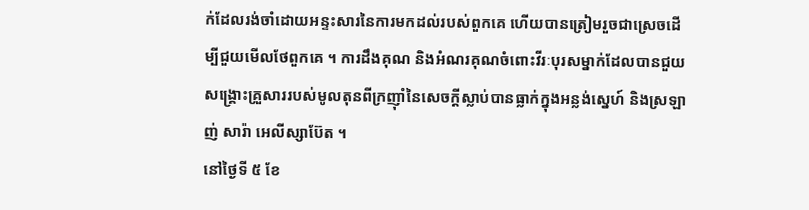ក់ដែលរង់ចាំដោយអន្ទះសារនៃការមកដល់របស់ពួកគេ ហើយបានត្រៀមរួចជាស្រេចដើម្បីជួយមើលថែពួកគេ ។ ការដឹងគុណ និងអំណរគុណចំពោះវីរៈបុរសម្នាក់ដែលបានជួយសង្គ្រោះគ្រួសាររបស់មូលតុនពីក្រញ៉ាំនៃសេចក្តីស្លាប់បានធ្លាក់ក្នុងអន្លង់ស្នេហ៍ និងស្រឡាញ់ សារ៉ា អេលីស្សាប៊ែត ។
នៅថ្ងៃទី ៥ ខែ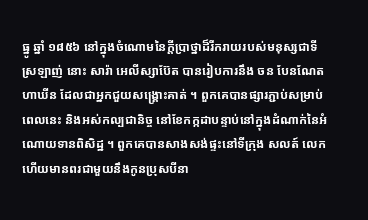ធ្នូ ឆ្នាំ ១៨៥៦ នៅក្នុងចំណោមនៃក្តីប្រាថ្នាដ៏រីករាយរបស់មនុស្សជាទីស្រឡាញ់ នោះ សារ៉ា អេលីស្សាប៊ែត បានរៀបការនឹង ចន បែនណែត ហាឃីន ដែលជាអ្នកជួយសង្គ្រោះគាត់ ។ ពួកគេបានផ្សារភ្ជាប់សម្រាប់ពេលនេះ និងអស់កល្បជានិច្ច នៅខែកក្កដាបន្ទាប់នៅក្នុងដំណាក់នៃអំណោយទានពិសិដ្ឋ ។ ពួកគេបានសាងសង់ផ្ទះនៅទីក្រុង សលត៍ លេក ហើយមានពរជាមួយនឹងកូនប្រុសបីនា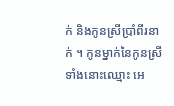ក់ និងកូនស្រីប្រាំពីរនាក់ ។ កូនម្នាក់នៃកូនស្រីទាំងនោះឈ្មោះ អេ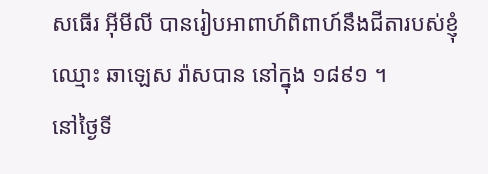សធើរ អ៊ីមីលី បានរៀបអាពាហ៍ពិពាហ៍នឹងជីតារបស់ខ្ញុំឈ្មោះ ឆាឡេស រ៉ាសបាន នៅក្នុង ១៨៩១ ។
នៅថ្ងៃទី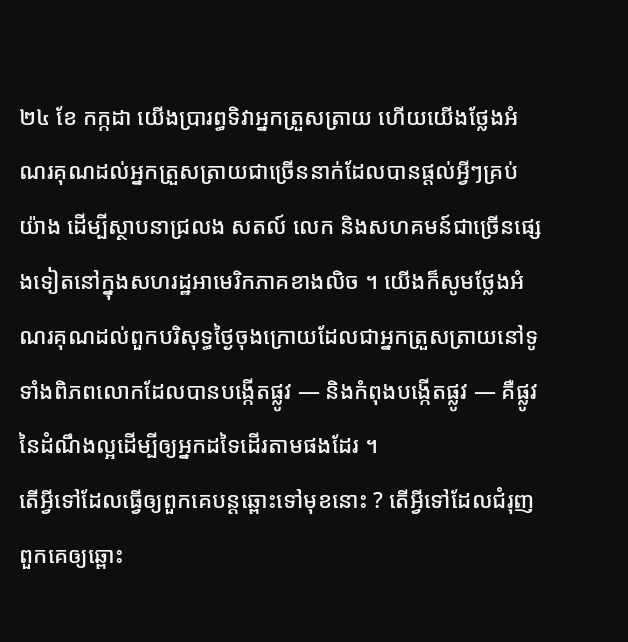២៤ ខែ កក្កដា យើងប្រារព្ធទិវាអ្នកត្រួសត្រាយ ហើយយើងថ្លែងអំណរគុណដល់អ្នកត្រួសត្រាយជាច្រើននាក់ដែលបានផ្តល់អ្វីៗគ្រប់យ៉ាង ដើម្បីស្ថាបនាជ្រលង សតល៍ លេក និងសហគមន៍ជាច្រើនផ្សេងទៀតនៅក្នុងសហរដ្ឋអាមេរិកភាគខាងលិច ។ យើងក៏សូមថ្លែងអំណរគុណដល់ពួកបរិសុទ្ធថ្ងៃចុងក្រោយដែលជាអ្នកត្រួសត្រាយនៅទូទាំងពិភពលោកដែលបានបង្កើតផ្លូវ — និងកំពុងបង្កើតផ្លូវ — គឺផ្លូវនៃដំណឹងល្អដើម្បីឲ្យអ្នកដទៃដើរតាមផងដែរ ។
តើអ្វីទៅដែលធ្វើឲ្យពួកគេបន្តឆ្ពោះទៅមុខនោះ ? តើអ្វីទៅដែលជំរុញពួកគេឲ្យឆ្ពោះ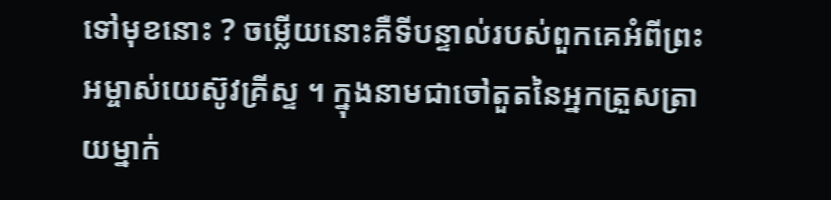ទៅមុខនោះ ? ចម្លើយនោះគឺទីបន្ទាល់របស់ពួកគេអំពីព្រះអម្ចាស់យេស៊ូវគ្រីស្ទ ។ ក្នុងនាមជាចៅតួតនៃអ្នកត្រួសត្រាយម្នាក់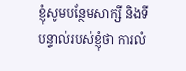ខ្ញុំសូមបន្ថែមសាក្សី និងទីបន្ទាល់របស់ខ្ញុំថា ការលំ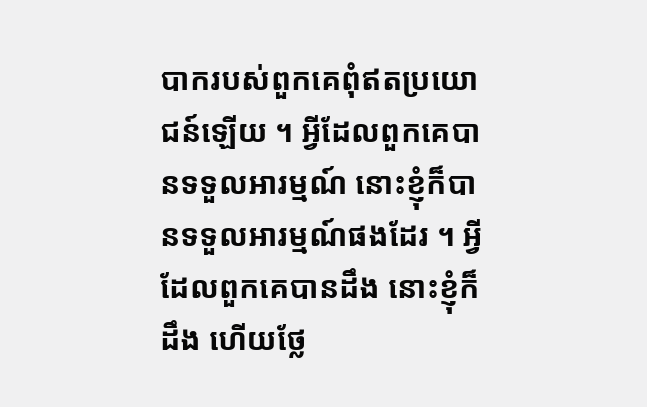បាករបស់ពួកគេពុំឥតប្រយោជន៍ឡើយ ។ អ្វីដែលពួកគេបានទទួលអារម្មណ៍ នោះខ្ញុំក៏បានទទួលអារម្មណ៍ផងដែរ ។ អ្វីដែលពួកគេបានដឹង នោះខ្ញុំក៏ដឹង ហើយថ្លែ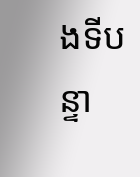ងទីបន្ទា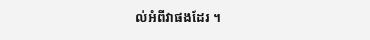ល់អំពីវាផងដែរ ។